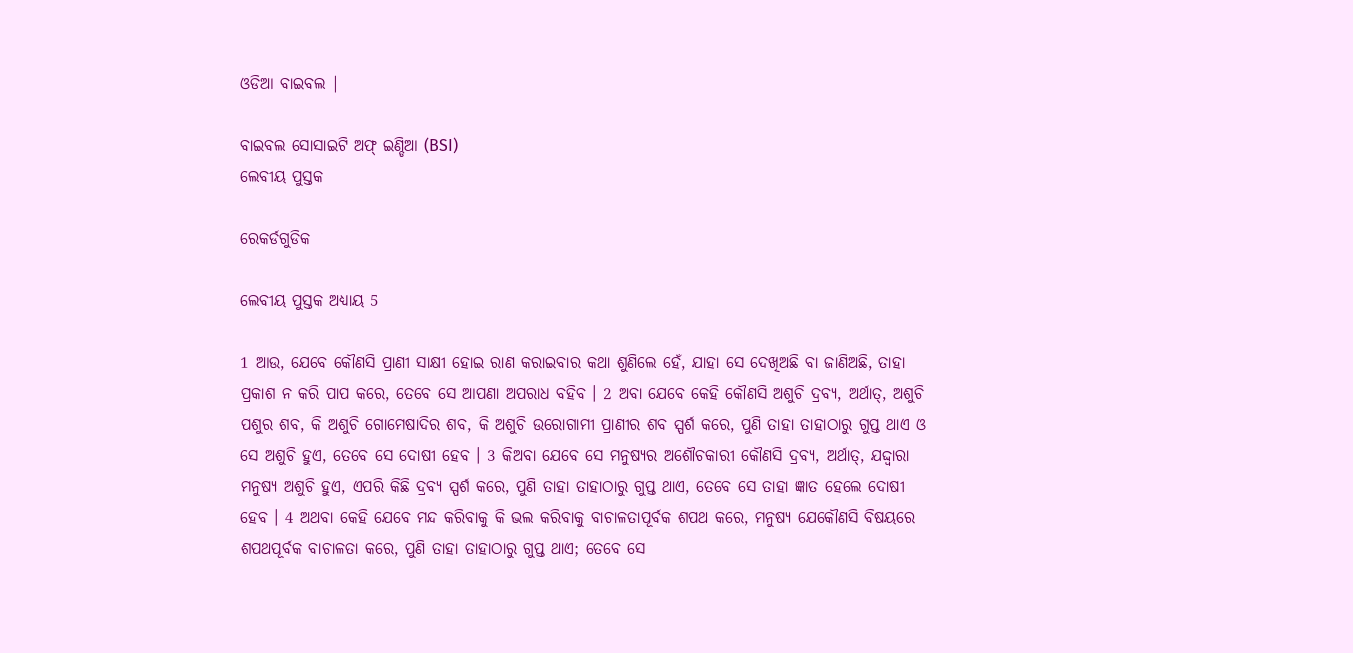ଓଡିଆ ବାଇବଲ |

ବାଇବଲ ସୋସାଇଟି ଅଫ୍ ଇଣ୍ଡିଆ (BSI)
ଲେବୀୟ ପୁସ୍ତକ

ରେକର୍ଡଗୁଡିକ

ଲେବୀୟ ପୁସ୍ତକ ଅଧ୍ୟାୟ 5

1 ଆଉ, ଯେବେ କୌଣସି ପ୍ରାଣୀ ସାକ୍ଷୀ ହୋଇ ରାଣ କରାଇବାର କଥା ଶୁଣିଲେ ହେଁ, ଯାହା ସେ ଦେଖିଅଛି ବା ଜାଣିଅଛି, ତାହା ପ୍ରକାଶ ନ କରି ପାପ କରେ, ତେବେ ସେ ଆପଣା ଅପରାଧ ବହିବ । 2 ଅବା ଯେବେ କେହି କୌଣସି ଅଶୁଚି ଦ୍ରବ୍ୟ, ଅର୍ଥାତ୍, ଅଶୁଚି ପଶୁର ଶବ, କି ଅଶୁଚି ଗୋମେଷାଦିର ଶବ, କି ଅଶୁଚି ଉରୋଗାମୀ ପ୍ରାଣୀର ଶବ ସ୍ପର୍ଶ କରେ, ପୁଣି ତାହା ତାହାଠାରୁ ଗୁପ୍ତ ଥାଏ ଓ ସେ ଅଶୁଚି ହୁଏ, ତେବେ ସେ ଦୋଷୀ ହେବ । 3 କିଅବା ଯେବେ ସେ ମନୁଷ୍ୟର ଅଶୌଚକାରୀ କୌଣସି ଦ୍ରବ୍ୟ, ଅର୍ଥାତ୍, ଯଦ୍ଦ୍ଵାରା ମନୁଷ୍ୟ ଅଶୁଚି ହୁଏ, ଏପରି କିଛି ଦ୍ରବ୍ୟ ସ୍ପର୍ଶ କରେ, ପୁଣି ତାହା ତାହାଠାରୁ ଗୁପ୍ତ ଥାଏ, ତେବେ ସେ ତାହା ଜ୍ଞାତ ହେଲେ ଦୋଷୀ ହେବ । 4 ଅଥବା କେହି ଯେବେ ମନ୍ଦ କରିବାକୁ କି ଭଲ କରିବାକୁ ବାଚାଳତାପୂର୍ବକ ଶପଥ କରେ, ମନୁଷ୍ୟ ଯେକୌଣସି ବିଷୟରେ ଶପଥପୂର୍ବକ ବାଚାଳତା କରେ, ପୁଣି ତାହା ତାହାଠାରୁ ଗୁପ୍ତ ଥାଏ; ତେବେ ସେ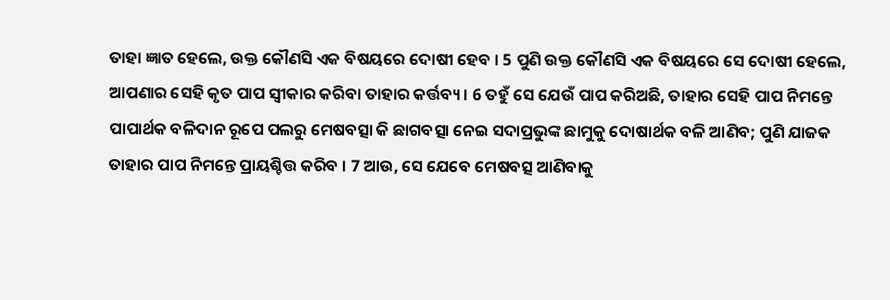ତାହା ଜ୍ଞାତ ହେଲେ, ଉକ୍ତ କୌଣସି ଏକ ବିଷୟରେ ଦୋଷୀ ହେବ । 5 ପୁଣି ଉକ୍ତ କୌଣସି ଏକ ବିଷୟରେ ସେ ଦୋଷୀ ହେଲେ, ଆପଣାର ସେହି କୃତ ପାପ ସ୍ଵୀକାର କରିବା ତାହାର କର୍ତ୍ତବ୍ୟ । 6 ତହୁଁ ସେ ଯେଉଁ ପାପ କରିଅଛି, ତାହାର ସେହି ପାପ ନିମନ୍ତେ ପାପାର୍ଥକ ବଳିଦାନ ରୂପେ ପଲରୁ ମେଷବତ୍ସା କି ଛାଗବତ୍ସା ନେଇ ସଦାପ୍ରଭୁଙ୍କ ଛାମୁକୁ ଦୋଷାର୍ଥକ ବଳି ଆଣିବ; ପୁଣି ଯାଜକ ତାହାର ପାପ ନିମନ୍ତେ ପ୍ରାୟଶ୍ଚିତ୍ତ କରିବ । 7 ଆଉ, ସେ ଯେବେ ମେଷବତ୍ସ ଆଣିବାକୁ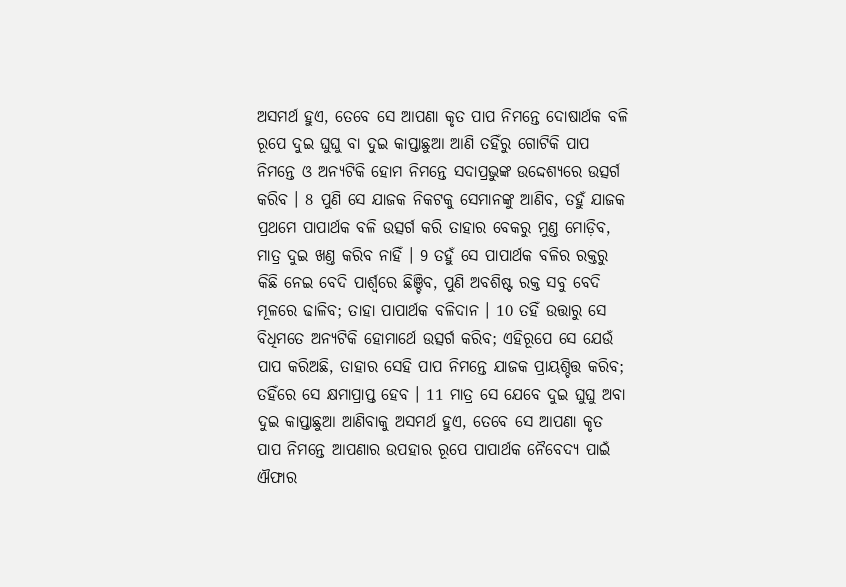ଅସମର୍ଥ ହୁଏ, ତେବେ ସେ ଆପଣା କୃତ ପାପ ନିମନ୍ତେ ଦୋଷାର୍ଥକ ବଳି ରୂପେ ଦୁଇ ଘୁଘୁ ବା ଦୁଇ କାପ୍ତାଛୁଆ ଆଣି ତହିଁରୁ ଗୋଟିକି ପାପ ନିମନ୍ତେ ଓ ଅନ୍ୟଟିକି ହୋମ ନିମନ୍ତେ ସଦାପ୍ରଭୁଙ୍କ ଉଦ୍ଦେଶ୍ୟରେ ଉତ୍ସର୍ଗ କରିବ । 8 ପୁଣି ସେ ଯାଜକ ନିକଟକୁ ସେମାନଙ୍କୁ ଆଣିବ, ତହୁଁ ଯାଜକ ପ୍ରଥମେ ପାପାର୍ଥକ ବଳି ଉତ୍ସର୍ଗ କରି ତାହାର ବେକରୁ ମୁଣ୍ତ ମୋଡ଼ିବ, ମାତ୍ର ଦୁଇ ଖଣ୍ତ କରିବ ନାହିଁ । 9 ତହୁଁ ସେ ପାପାର୍ଥକ ବଳିର ରକ୍ତରୁ କିଛି ନେଇ ବେଦି ପାର୍ଶ୍ଵରେ ଛିଞ୍ଚିବ, ପୁଣି ଅବଶିଷ୍ଟ ରକ୍ତ ସବୁ ବେଦି ମୂଳରେ ଢାଳିବ; ତାହା ପାପାର୍ଥକ ବଳିଦାନ । 10 ତହିଁ ଉତ୍ତାରୁ ସେ ବିଧିମତେ ଅନ୍ୟଟିକି ହୋମାର୍ଥେ ଉତ୍ସର୍ଗ କରିବ; ଏହିରୂପେ ସେ ଯେଉଁ ପାପ କରିଅଛି, ତାହାର ସେହି ପାପ ନିମନ୍ତେ ଯାଜକ ପ୍ରାୟଶ୍ଚିତ୍ତ କରିବ; ତହିଁରେ ସେ କ୍ଷମାପ୍ରାପ୍ତ ହେବ । 11 ମାତ୍ର ସେ ଯେବେ ଦୁଇ ଘୁଘୁ ଅବା ଦୁଇ କାପ୍ତାଛୁଆ ଆଣିବାକୁ ଅସମର୍ଥ ହୁଏ, ତେବେ ସେ ଆପଣା କୃତ ପାପ ନିମନ୍ତେ ଆପଣାର ଉପହାର ରୂପେ ପାପାର୍ଥକ ନୈବେଦ୍ୟ ପାଇଁ ଐଫାର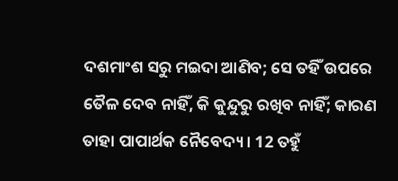ଦଶମାଂଶ ସରୁ ମଇଦା ଆଣିବ; ସେ ତହିଁ ଉପରେ ତୈଳ ଦେବ ନାହିଁ, କି କୁନ୍ଦୁରୁ ରଖିବ ନାହିଁ; କାରଣ ତାହା ପାପାର୍ଥକ ନୈବେଦ୍ୟ । 12 ତହୁଁ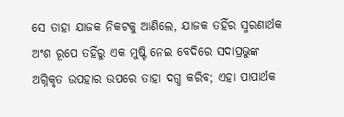ସେ ତାହା ଯାଜକ ନିକଟକୁ ଆଣିଲେ, ଯାଜକ ତହିଁର ସ୍ମରଣାର୍ଥକ ଅଂଶ ରୂପେ ତହିଁରୁ ଏକ ମୁଷ୍ଟି ନେଇ ବେଦିରେ ସଦାପ୍ରଭୁଙ୍କ ଅଗ୍ନିକୃତ ଉପହାର ଉପରେ ତାହା ଦଗ୍ଧ କରିବ; ଏହା ପାପାର୍ଥକ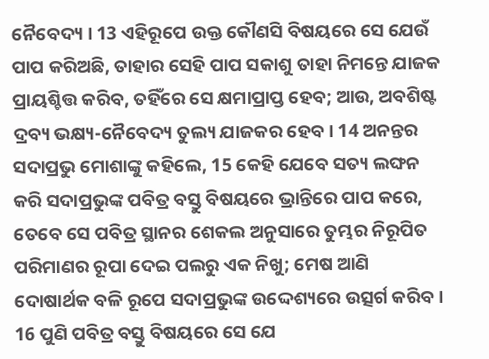ନୈବେଦ୍ୟ । 13 ଏହିରୂପେ ଉକ୍ତ କୌଣସି ବିଷୟରେ ସେ ଯେଉଁ ପାପ କରିଅଛି, ତାହାର ସେହି ପାପ ସକାଶୁ ତାହା ନିମନ୍ତେ ଯାଜକ ପ୍ରାୟଶ୍ଚିତ୍ତ କରିବ, ତହିଁରେ ସେ କ୍ଷମାପ୍ରାପ୍ତ ହେବ; ଆଉ, ଅବଶିଷ୍ଟ ଦ୍ରବ୍ୟ ଭକ୍ଷ୍ୟ-ନୈବେଦ୍ୟ ତୁଲ୍ୟ ଯାଜକର ହେବ । 14 ଅନନ୍ତର ସଦାପ୍ରଭୁ ମୋଶାଙ୍କୁ କହିଲେ, 15 କେହି ଯେବେ ସତ୍ୟ ଲଙ୍ଘନ କରି ସଦାପ୍ରଭୁଙ୍କ ପବିତ୍ର ବସ୍ତୁ ବିଷୟରେ ଭ୍ରାନ୍ତିରେ ପାପ କରେ, ତେବେ ସେ ପବିତ୍ର ସ୍ଥାନର ଶେକଲ ଅନୁସାରେ ତୁମ୍ଭର ନିରୂପିତ ପରିମାଣର ରୂପା ଦେଇ ପଲରୁ ଏକ ନିଖୁ; ମେଷ ଆଣି ଦୋଷାର୍ଥକ ବଳି ରୂପେ ସଦାପ୍ରଭୁଙ୍କ ଉଦ୍ଦେଶ୍ୟରେ ଉତ୍ସର୍ଗ କରିବ । 16 ପୁଣି ପବିତ୍ର ବସ୍ତୁ ବିଷୟରେ ସେ ଯେ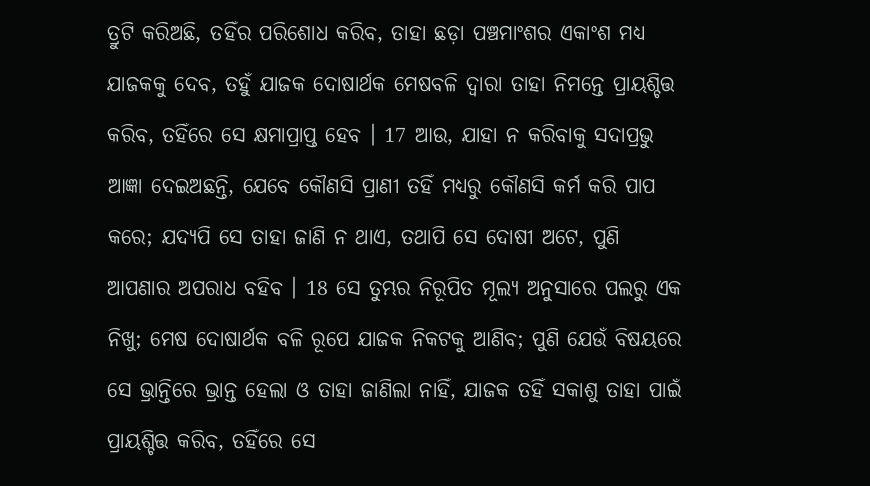ତ୍ରୁଟି କରିଅଛି, ତହିଁର ପରିଶୋଧ କରିବ, ତାହା ଛଡ଼ା ପଞ୍ଚମାଂଶର ଏକାଂଶ ମଧ୍ୟ ଯାଜକକୁ ଦେବ, ତହୁଁ ଯାଜକ ଦୋଷାର୍ଥକ ମେଷବଳି ଦ୍ଵାରା ତାହା ନିମନ୍ତେ ପ୍ରାୟଶ୍ଚିତ୍ତ କରିବ, ତହିଁରେ ସେ କ୍ଷମାପ୍ରାପ୍ତ ହେବ । 17 ଆଉ, ଯାହା ନ କରିବାକୁ ସଦାପ୍ରଭୁ ଆଜ୍ଞା ଦେଇଅଛନ୍ତି, ଯେବେ କୌଣସି ପ୍ରାଣୀ ତହିଁ ମଧ୍ୟରୁ କୌଣସି କର୍ମ କରି ପାପ କରେ; ଯଦ୍ୟପି ସେ ତାହା ଜାଣି ନ ଥାଏ, ତଥାପି ସେ ଦୋଷୀ ଅଟେ, ପୁଣି ଆପଣାର ଅପରାଧ ବହିବ । 18 ସେ ତୁମ୍ଭର ନିରୂପିତ ମୂଲ୍ୟ ଅନୁସାରେ ପଲରୁ ଏକ ନିଖୁ; ମେଷ ଦୋଷାର୍ଥକ ବଳି ରୂପେ ଯାଜକ ନିକଟକୁ ଆଣିବ; ପୁଣି ଯେଉଁ ବିଷୟରେ ସେ ଭ୍ରାନ୍ତିରେ ଭ୍ରାନ୍ତ ହେଲା ଓ ତାହା ଜାଣିଲା ନାହିଁ, ଯାଜକ ତହିଁ ସକାଶୁ ତାହା ପାଇଁ ପ୍ରାୟଶ୍ଚିତ୍ତ କରିବ, ତହିଁରେ ସେ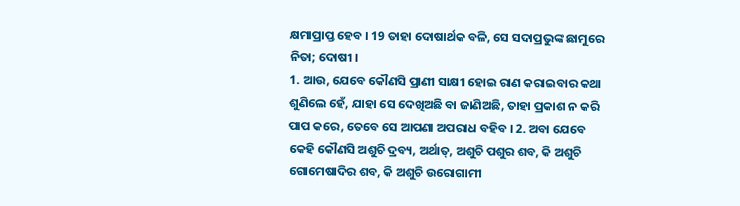କ୍ଷମାପ୍ରାପ୍ତ ହେବ । 19 ତାହା ଦୋଷାର୍ଥକ ବଳି, ସେ ସଦାପ୍ରଭୁଙ୍କ ଛାମୁରେ ନିତା; ଦୋଷୀ ।
1. ଆଉ, ଯେବେ କୌଣସି ପ୍ରାଣୀ ସାକ୍ଷୀ ହୋଇ ରାଣ କରାଇବାର କଥା ଶୁଣିଲେ ହେଁ, ଯାହା ସେ ଦେଖିଅଛି ବା ଜାଣିଅଛି, ତାହା ପ୍ରକାଶ ନ କରି ପାପ କରେ, ତେବେ ସେ ଆପଣା ଅପରାଧ ବହିବ । 2. ଅବା ଯେବେ କେହି କୌଣସି ଅଶୁଚି ଦ୍ରବ୍ୟ, ଅର୍ଥାତ୍, ଅଶୁଚି ପଶୁର ଶବ, କି ଅଶୁଚି ଗୋମେଷାଦିର ଶବ, କି ଅଶୁଚି ଉରୋଗାମୀ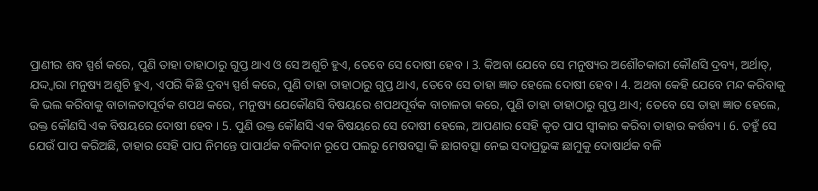ପ୍ରାଣୀର ଶବ ସ୍ପର୍ଶ କରେ, ପୁଣି ତାହା ତାହାଠାରୁ ଗୁପ୍ତ ଥାଏ ଓ ସେ ଅଶୁଚି ହୁଏ, ତେବେ ସେ ଦୋଷୀ ହେବ । 3. କିଅବା ଯେବେ ସେ ମନୁଷ୍ୟର ଅଶୌଚକାରୀ କୌଣସି ଦ୍ରବ୍ୟ, ଅର୍ଥାତ୍, ଯଦ୍ଦ୍ଵାରା ମନୁଷ୍ୟ ଅଶୁଚି ହୁଏ, ଏପରି କିଛି ଦ୍ରବ୍ୟ ସ୍ପର୍ଶ କରେ, ପୁଣି ତାହା ତାହାଠାରୁ ଗୁପ୍ତ ଥାଏ, ତେବେ ସେ ତାହା ଜ୍ଞାତ ହେଲେ ଦୋଷୀ ହେବ । 4. ଅଥବା କେହି ଯେବେ ମନ୍ଦ କରିବାକୁ କି ଭଲ କରିବାକୁ ବାଚାଳତାପୂର୍ବକ ଶପଥ କରେ, ମନୁଷ୍ୟ ଯେକୌଣସି ବିଷୟରେ ଶପଥପୂର୍ବକ ବାଚାଳତା କରେ, ପୁଣି ତାହା ତାହାଠାରୁ ଗୁପ୍ତ ଥାଏ; ତେବେ ସେ ତାହା ଜ୍ଞାତ ହେଲେ, ଉକ୍ତ କୌଣସି ଏକ ବିଷୟରେ ଦୋଷୀ ହେବ । 5. ପୁଣି ଉକ୍ତ କୌଣସି ଏକ ବିଷୟରେ ସେ ଦୋଷୀ ହେଲେ, ଆପଣାର ସେହି କୃତ ପାପ ସ୍ଵୀକାର କରିବା ତାହାର କର୍ତ୍ତବ୍ୟ । 6. ତହୁଁ ସେ ଯେଉଁ ପାପ କରିଅଛି, ତାହାର ସେହି ପାପ ନିମନ୍ତେ ପାପାର୍ଥକ ବଳିଦାନ ରୂପେ ପଲରୁ ମେଷବତ୍ସା କି ଛାଗବତ୍ସା ନେଇ ସଦାପ୍ରଭୁଙ୍କ ଛାମୁକୁ ଦୋଷାର୍ଥକ ବଳି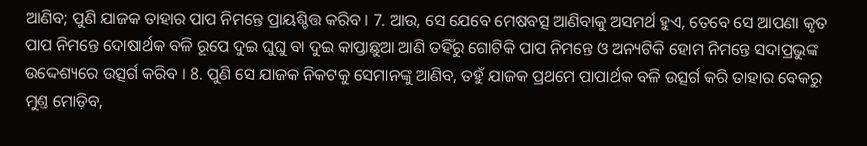ଆଣିବ; ପୁଣି ଯାଜକ ତାହାର ପାପ ନିମନ୍ତେ ପ୍ରାୟଶ୍ଚିତ୍ତ କରିବ । 7. ଆଉ, ସେ ଯେବେ ମେଷବତ୍ସ ଆଣିବାକୁ ଅସମର୍ଥ ହୁଏ, ତେବେ ସେ ଆପଣା କୃତ ପାପ ନିମନ୍ତେ ଦୋଷାର୍ଥକ ବଳି ରୂପେ ଦୁଇ ଘୁଘୁ ବା ଦୁଇ କାପ୍ତାଛୁଆ ଆଣି ତହିଁରୁ ଗୋଟିକି ପାପ ନିମନ୍ତେ ଓ ଅନ୍ୟଟିକି ହୋମ ନିମନ୍ତେ ସଦାପ୍ରଭୁଙ୍କ ଉଦ୍ଦେଶ୍ୟରେ ଉତ୍ସର୍ଗ କରିବ । 8. ପୁଣି ସେ ଯାଜକ ନିକଟକୁ ସେମାନଙ୍କୁ ଆଣିବ, ତହୁଁ ଯାଜକ ପ୍ରଥମେ ପାପାର୍ଥକ ବଳି ଉତ୍ସର୍ଗ କରି ତାହାର ବେକରୁ ମୁଣ୍ତ ମୋଡ଼ିବ,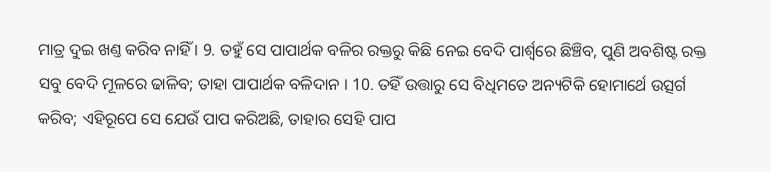ମାତ୍ର ଦୁଇ ଖଣ୍ତ କରିବ ନାହିଁ । 9. ତହୁଁ ସେ ପାପାର୍ଥକ ବଳିର ରକ୍ତରୁ କିଛି ନେଇ ବେଦି ପାର୍ଶ୍ଵରେ ଛିଞ୍ଚିବ, ପୁଣି ଅବଶିଷ୍ଟ ରକ୍ତ ସବୁ ବେଦି ମୂଳରେ ଢାଳିବ; ତାହା ପାପାର୍ଥକ ବଳିଦାନ । 10. ତହିଁ ଉତ୍ତାରୁ ସେ ବିଧିମତେ ଅନ୍ୟଟିକି ହୋମାର୍ଥେ ଉତ୍ସର୍ଗ କରିବ; ଏହିରୂପେ ସେ ଯେଉଁ ପାପ କରିଅଛି, ତାହାର ସେହି ପାପ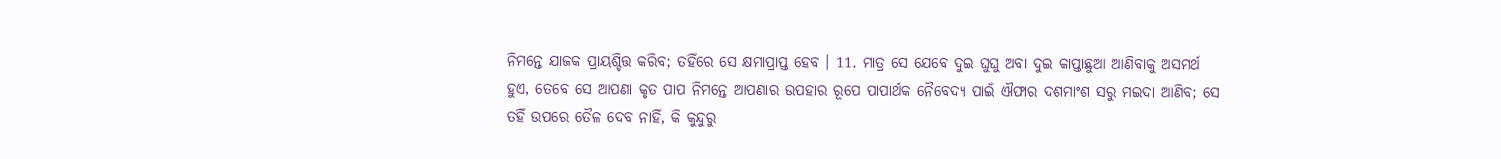ନିମନ୍ତେ ଯାଜକ ପ୍ରାୟଶ୍ଚିତ୍ତ କରିବ; ତହିଁରେ ସେ କ୍ଷମାପ୍ରାପ୍ତ ହେବ । 11. ମାତ୍ର ସେ ଯେବେ ଦୁଇ ଘୁଘୁ ଅବା ଦୁଇ କାପ୍ତାଛୁଆ ଆଣିବାକୁ ଅସମର୍ଥ ହୁଏ, ତେବେ ସେ ଆପଣା କୃତ ପାପ ନିମନ୍ତେ ଆପଣାର ଉପହାର ରୂପେ ପାପାର୍ଥକ ନୈବେଦ୍ୟ ପାଇଁ ଐଫାର ଦଶମାଂଶ ସରୁ ମଇଦା ଆଣିବ; ସେ ତହିଁ ଉପରେ ତୈଳ ଦେବ ନାହିଁ, କି କୁନ୍ଦୁରୁ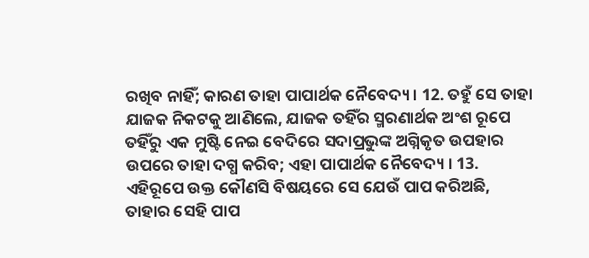ରଖିବ ନାହିଁ; କାରଣ ତାହା ପାପାର୍ଥକ ନୈବେଦ୍ୟ । 12. ତହୁଁ ସେ ତାହା ଯାଜକ ନିକଟକୁ ଆଣିଲେ, ଯାଜକ ତହିଁର ସ୍ମରଣାର୍ଥକ ଅଂଶ ରୂପେ ତହିଁରୁ ଏକ ମୁଷ୍ଟି ନେଇ ବେଦିରେ ସଦାପ୍ରଭୁଙ୍କ ଅଗ୍ନିକୃତ ଉପହାର ଉପରେ ତାହା ଦଗ୍ଧ କରିବ; ଏହା ପାପାର୍ଥକ ନୈବେଦ୍ୟ । 13. ଏହିରୂପେ ଉକ୍ତ କୌଣସି ବିଷୟରେ ସେ ଯେଉଁ ପାପ କରିଅଛି, ତାହାର ସେହି ପାପ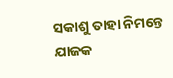ସକାଶୁ ତାହା ନିମନ୍ତେ ଯାଜକ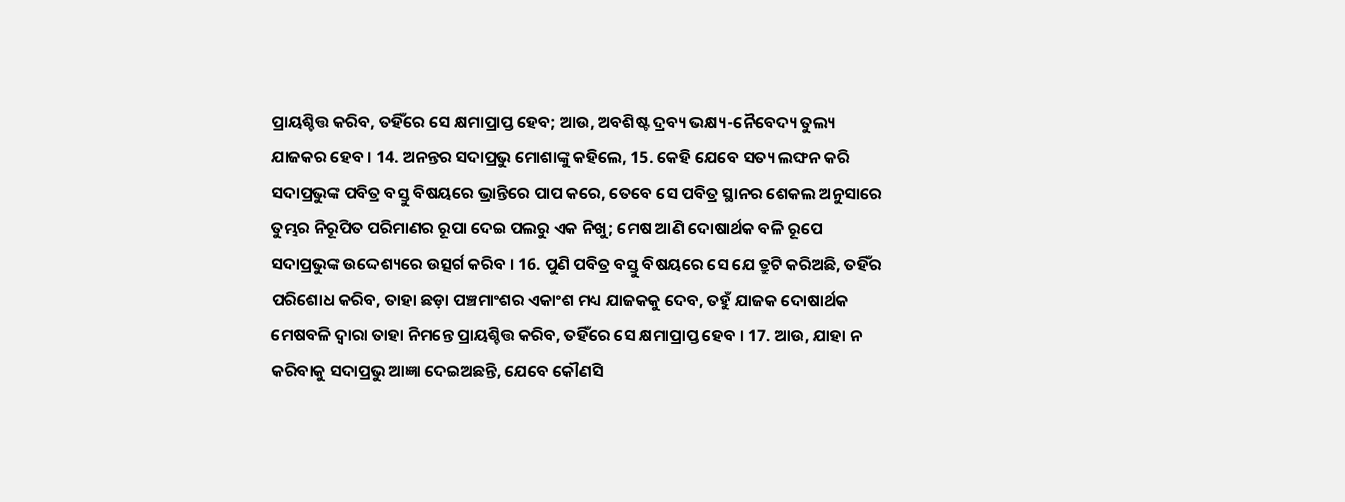ପ୍ରାୟଶ୍ଚିତ୍ତ କରିବ, ତହିଁରେ ସେ କ୍ଷମାପ୍ରାପ୍ତ ହେବ; ଆଉ, ଅବଶିଷ୍ଟ ଦ୍ରବ୍ୟ ଭକ୍ଷ୍ୟ-ନୈବେଦ୍ୟ ତୁଲ୍ୟ ଯାଜକର ହେବ । 14. ଅନନ୍ତର ସଦାପ୍ରଭୁ ମୋଶାଙ୍କୁ କହିଲେ, 15. କେହି ଯେବେ ସତ୍ୟ ଲଙ୍ଘନ କରି ସଦାପ୍ରଭୁଙ୍କ ପବିତ୍ର ବସ୍ତୁ ବିଷୟରେ ଭ୍ରାନ୍ତିରେ ପାପ କରେ, ତେବେ ସେ ପବିତ୍ର ସ୍ଥାନର ଶେକଲ ଅନୁସାରେ ତୁମ୍ଭର ନିରୂପିତ ପରିମାଣର ରୂପା ଦେଇ ପଲରୁ ଏକ ନିଖୁ; ମେଷ ଆଣି ଦୋଷାର୍ଥକ ବଳି ରୂପେ ସଦାପ୍ରଭୁଙ୍କ ଉଦ୍ଦେଶ୍ୟରେ ଉତ୍ସର୍ଗ କରିବ । 16. ପୁଣି ପବିତ୍ର ବସ୍ତୁ ବିଷୟରେ ସେ ଯେ ତ୍ରୁଟି କରିଅଛି, ତହିଁର ପରିଶୋଧ କରିବ, ତାହା ଛଡ଼ା ପଞ୍ଚମାଂଶର ଏକାଂଶ ମଧ୍ୟ ଯାଜକକୁ ଦେବ, ତହୁଁ ଯାଜକ ଦୋଷାର୍ଥକ ମେଷବଳି ଦ୍ଵାରା ତାହା ନିମନ୍ତେ ପ୍ରାୟଶ୍ଚିତ୍ତ କରିବ, ତହିଁରେ ସେ କ୍ଷମାପ୍ରାପ୍ତ ହେବ । 17. ଆଉ, ଯାହା ନ କରିବାକୁ ସଦାପ୍ରଭୁ ଆଜ୍ଞା ଦେଇଅଛନ୍ତି, ଯେବେ କୌଣସି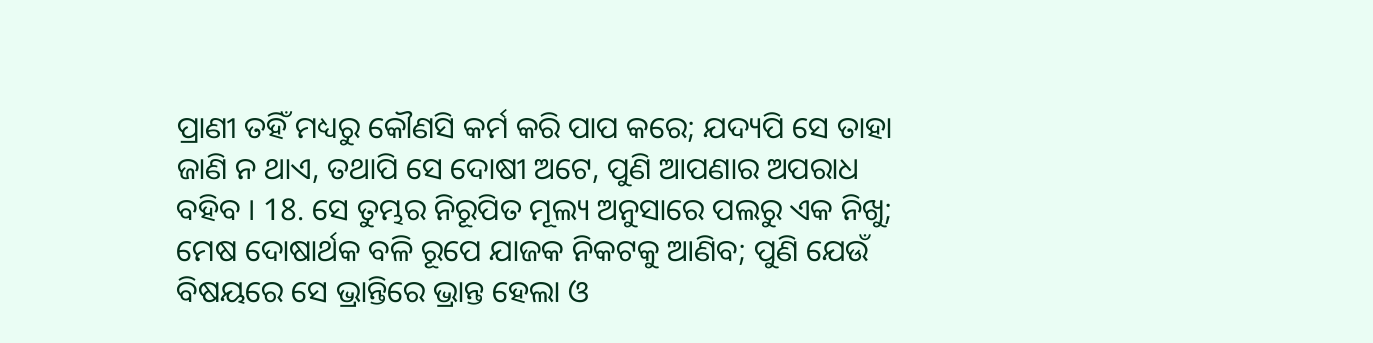ପ୍ରାଣୀ ତହିଁ ମଧ୍ୟରୁ କୌଣସି କର୍ମ କରି ପାପ କରେ; ଯଦ୍ୟପି ସେ ତାହା ଜାଣି ନ ଥାଏ, ତଥାପି ସେ ଦୋଷୀ ଅଟେ, ପୁଣି ଆପଣାର ଅପରାଧ ବହିବ । 18. ସେ ତୁମ୍ଭର ନିରୂପିତ ମୂଲ୍ୟ ଅନୁସାରେ ପଲରୁ ଏକ ନିଖୁ; ମେଷ ଦୋଷାର୍ଥକ ବଳି ରୂପେ ଯାଜକ ନିକଟକୁ ଆଣିବ; ପୁଣି ଯେଉଁ ବିଷୟରେ ସେ ଭ୍ରାନ୍ତିରେ ଭ୍ରାନ୍ତ ହେଲା ଓ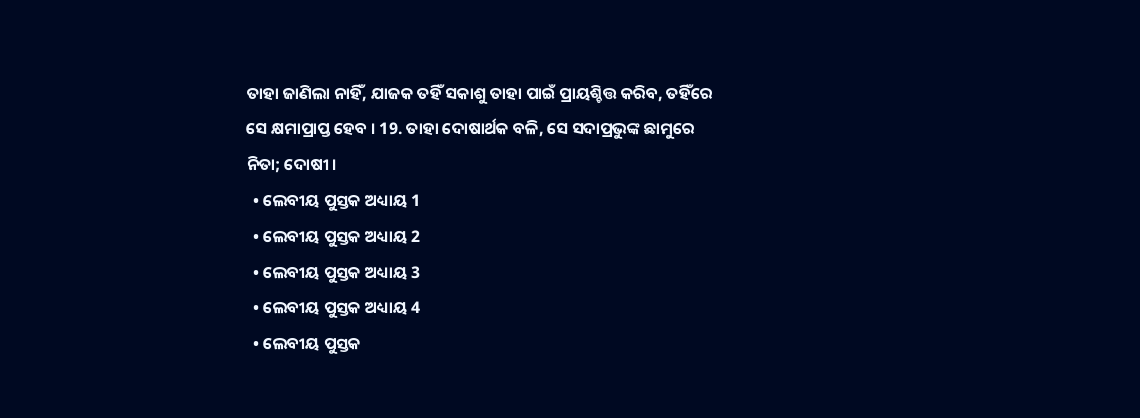ତାହା ଜାଣିଲା ନାହିଁ, ଯାଜକ ତହିଁ ସକାଶୁ ତାହା ପାଇଁ ପ୍ରାୟଶ୍ଚିତ୍ତ କରିବ, ତହିଁରେ ସେ କ୍ଷମାପ୍ରାପ୍ତ ହେବ । 19. ତାହା ଦୋଷାର୍ଥକ ବଳି, ସେ ସଦାପ୍ରଭୁଙ୍କ ଛାମୁରେ ନିତା; ଦୋଷୀ ।
  • ଲେବୀୟ ପୁସ୍ତକ ଅଧ୍ୟାୟ 1
  • ଲେବୀୟ ପୁସ୍ତକ ଅଧ୍ୟାୟ 2
  • ଲେବୀୟ ପୁସ୍ତକ ଅଧ୍ୟାୟ 3
  • ଲେବୀୟ ପୁସ୍ତକ ଅଧ୍ୟାୟ 4
  • ଲେବୀୟ ପୁସ୍ତକ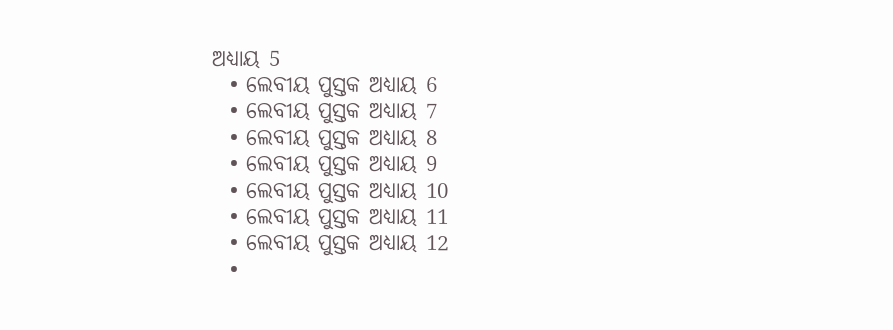ଅଧ୍ୟାୟ 5
  • ଲେବୀୟ ପୁସ୍ତକ ଅଧ୍ୟାୟ 6
  • ଲେବୀୟ ପୁସ୍ତକ ଅଧ୍ୟାୟ 7
  • ଲେବୀୟ ପୁସ୍ତକ ଅଧ୍ୟାୟ 8
  • ଲେବୀୟ ପୁସ୍ତକ ଅଧ୍ୟାୟ 9
  • ଲେବୀୟ ପୁସ୍ତକ ଅଧ୍ୟାୟ 10
  • ଲେବୀୟ ପୁସ୍ତକ ଅଧ୍ୟାୟ 11
  • ଲେବୀୟ ପୁସ୍ତକ ଅଧ୍ୟାୟ 12
  •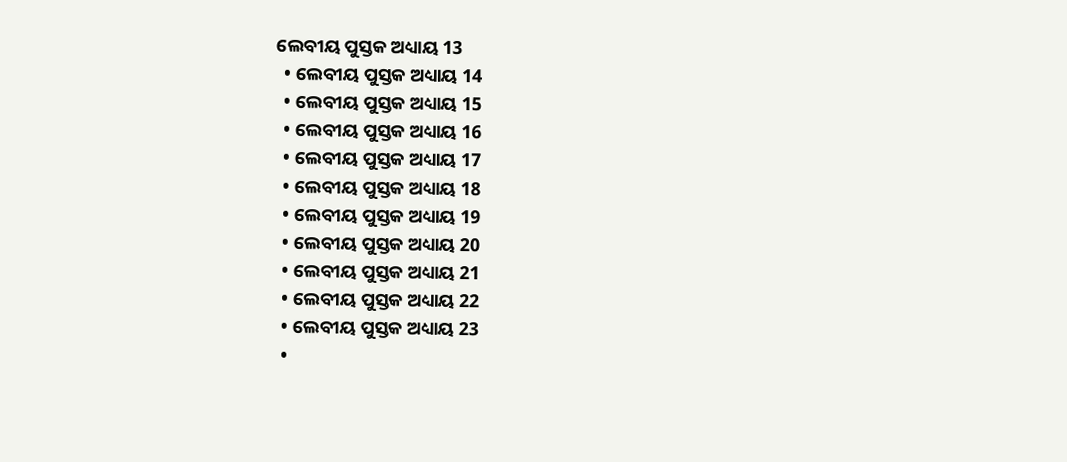ଲେବୀୟ ପୁସ୍ତକ ଅଧ୍ୟାୟ 13
  • ଲେବୀୟ ପୁସ୍ତକ ଅଧ୍ୟାୟ 14
  • ଲେବୀୟ ପୁସ୍ତକ ଅଧ୍ୟାୟ 15
  • ଲେବୀୟ ପୁସ୍ତକ ଅଧ୍ୟାୟ 16
  • ଲେବୀୟ ପୁସ୍ତକ ଅଧ୍ୟାୟ 17
  • ଲେବୀୟ ପୁସ୍ତକ ଅଧ୍ୟାୟ 18
  • ଲେବୀୟ ପୁସ୍ତକ ଅଧ୍ୟାୟ 19
  • ଲେବୀୟ ପୁସ୍ତକ ଅଧ୍ୟାୟ 20
  • ଲେବୀୟ ପୁସ୍ତକ ଅଧ୍ୟାୟ 21
  • ଲେବୀୟ ପୁସ୍ତକ ଅଧ୍ୟାୟ 22
  • ଲେବୀୟ ପୁସ୍ତକ ଅଧ୍ୟାୟ 23
  •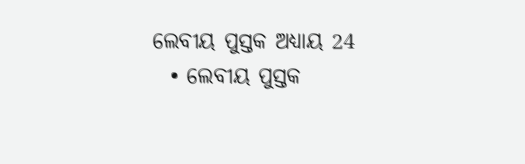ଲେବୀୟ ପୁସ୍ତକ ଅଧ୍ୟାୟ 24
  • ଲେବୀୟ ପୁସ୍ତକ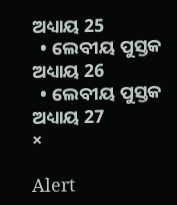ଅଧ୍ୟାୟ 25
  • ଲେବୀୟ ପୁସ୍ତକ ଅଧ୍ୟାୟ 26
  • ଲେବୀୟ ପୁସ୍ତକ ଅଧ୍ୟାୟ 27
×

Alert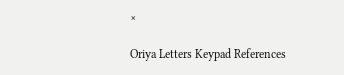×

Oriya Letters Keypad References